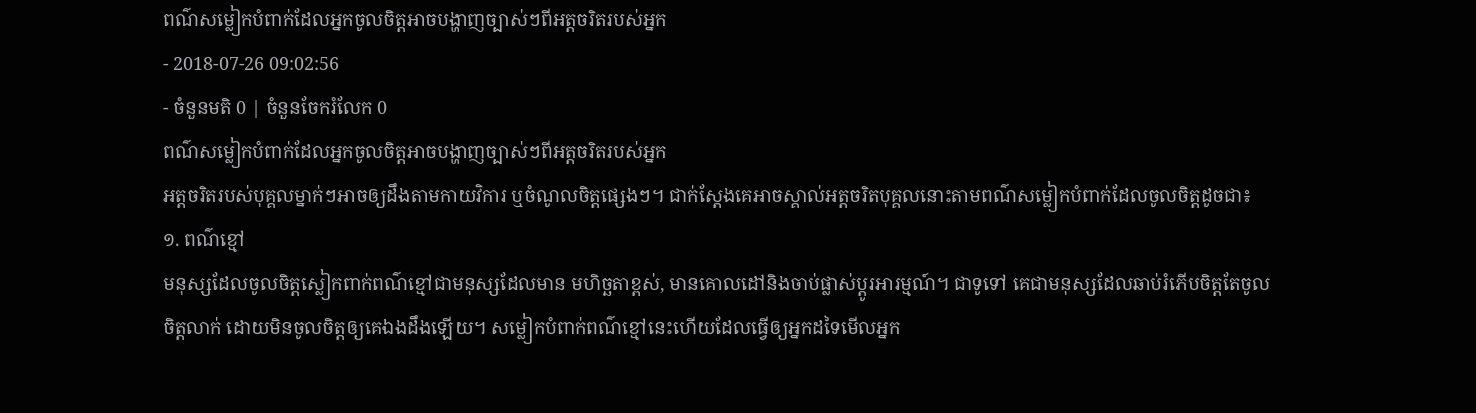ពណ៌សម្លៀកបំពាក់ដែលអ្នកចូលចិត្តអាចបង្ហាញច្បាស់ៗពីអត្តចរិតរបស់អ្នក
- 2018-07-26 09:02:56
- ចំនួនមតិ 0 | ចំនួនចែករំលែក 0
ពណ៌សម្លៀកបំពាក់ដែលអ្នកចូលចិត្តអាចបង្ហាញច្បាស់ៗពីអត្តចរិតរបស់អ្នក
អត្តចរិតរបស់បុគ្គលម្នាក់ៗអាចឲ្យដឹងតាមកាយវិការ ឬចំណូលចិត្តផ្សេងៗ។ ជាក់ស្ដែងគេអាចស្គាល់អត្តចរិតបុគ្គលនោះតាមពណ៌សម្លៀកបំពាក់ដែលចូលចិត្តដូចជា៖
១. ពណ៌ខ្មៅ
មនុស្សដែលចូលចិត្តស្លៀកពាក់ពណ៌ខ្មៅជាមនុស្សដែលមាន មហិច្ឆតាខ្ពស់, មានគោលដៅនិងចាប់ផ្លាស់ប្ដូរអារម្មណ៍។ ជាទូទៅ គេជាមនុស្សដែលឆាប់រំភើបចិត្តតែចូលចិត្តលាក់ ដោយមិនចូលចិត្តឲ្យគេឯងដឹងឡើយ។ សម្លៀកបំពាក់ពណ៌ខ្មៅនេះហើយដែលធ្វើឲ្យអ្នកដទៃមើលអ្នក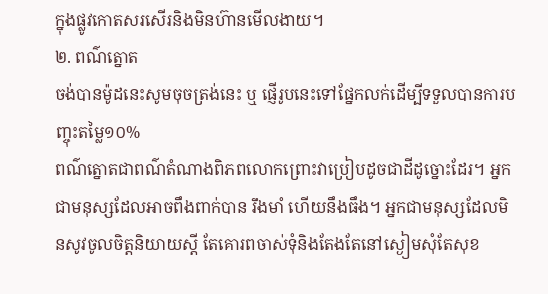ក្នុងផ្លូវកោតសរសើរនិងមិនហ៊ានមើលងាយ។
២. ពណ៌ត្នោត
ចង់បានម៉ូដនេះសូមចុចត្រង់នេះ ឬ ផ្ញើរូបនេះទៅផ្នែកលក់ដើម្បីទទួលបានការបញ្ចុះតម្លៃ១០%
ពណ៌ត្នោតជាពណ៌តំណាងពិភពលោកព្រោះវាប្រៀបដូចជាដីដូច្នោះដែរ។ អ្នកជាមនុស្សដែលអាចពឹងពាក់បាន រឹងមាំ ហើយនឹងធឹង។ អ្នកជាមនុស្សដែលមិនសូវចូលចិត្តនិយាយស្ដី តែគោរពចាស់ទុំនិងតែងតែនៅស្ងៀមសុំតែសុខ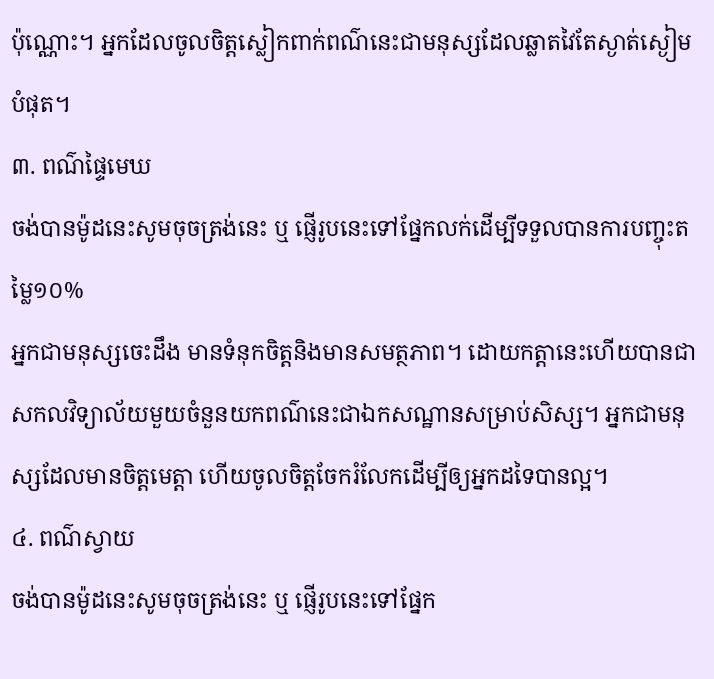ប៉ុណ្ណោះ។ អ្នកដែលចូលចិត្តស្លៀកពាក់ពណ៌នេះជាមនុស្សដែលឆ្លាតវៃតែស្ងាត់ស្ងៀមបំផុត។
៣. ពណ៌ផ្ទៃមេឃ
ចង់បានម៉ូដនេះសូមចុចត្រង់នេះ ឬ ផ្ញើរូបនេះទៅផ្នែកលក់ដើម្បីទទួលបានការបញ្ចុះតម្លៃ១០%
អ្នកជាមនុស្សចេះដឹង មានទំនុកចិត្តនិងមានសមត្ថភាព។ ដោយកត្តានេះហើយបានជាសកលវិទ្យាល័យមួយចំនួនយកពណ៌នេះជាឯកសណ្ឋានសម្រាប់សិស្ស។ អ្នកជាមនុស្សដែលមានចិត្តមេត្តា ហើយចូលចិត្តចែករំលែកដើម្បីឲ្យអ្នកដទៃបានល្អ។
៤. ពណ៌ស្វាយ
ចង់បានម៉ូដនេះសូមចុចត្រង់នេះ ឬ ផ្ញើរូបនេះទៅផ្នែក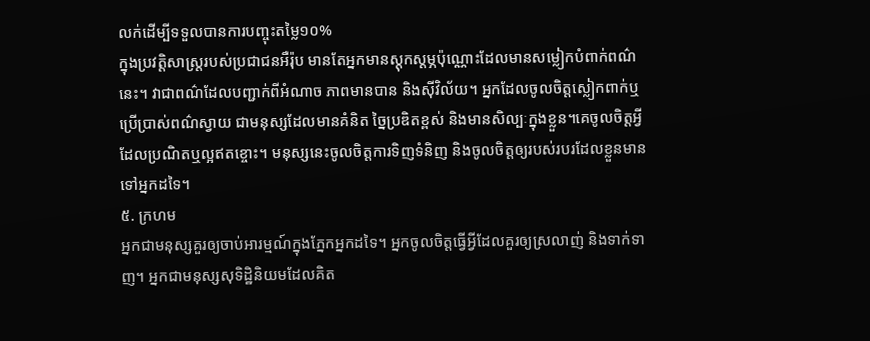លក់ដើម្បីទទួលបានការបញ្ចុះតម្លៃ១០%
ក្នុងប្រវត្តិសាស្ត្ររបស់ប្រជាជនអឺរ៉ុប មានតែអ្នកមានស្តុកស្ដម្ភប៉ុណ្ណោះដែលមានសម្លៀកបំពាក់ពណ៌នេះ។ វាជាពណ៌ដែលបញ្ជាក់ពីអំណាច ភាពមានបាន និងស៊ីវិល័យ។ អ្នកដែលចូលចិត្តស្លៀកពាក់ឬប្រើប្រាស់ពណ៌ស្វាយ ជាមនុស្សដែលមានគំនិត ច្នៃប្រឌិតខ្ពស់ និងមានសិល្បៈក្នុងខ្លួន។គេចូលចិត្តអ្វីដែលប្រណិតឬល្អឥតខ្ចោះ។ មនុស្សនេះចូលចិត្តការទិញទំនិញ និងចូលចិត្តឲ្យរបស់របរដែលខ្លួនមានទៅអ្នកដទៃ។
៥. ក្រហម
អ្នកជាមនុស្សគួរឲ្យចាប់អារម្មណ៍ក្នុងភ្នែកអ្នកដទៃ។ អ្នកចូលចិត្តធ្វើអ្វីដែលគួរឲ្យស្រលាញ់ និងទាក់ទាញ។ អ្នកជាមនុស្សសុទិដ្ឋិនិយមដែលគិត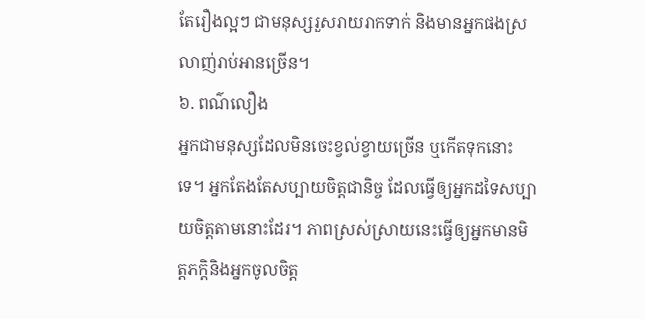តែរឿងល្អៗ ជាមនុស្សរួសរាយរាកទាក់ និងមានអ្នកផងស្រលាញ់រាប់អានច្រើន។
៦. ពណ៌លឿង
អ្នកជាមនុស្សដែលមិនចេះខ្វល់ខ្វាយច្រើន ឬកើតទុកនោះទេ។ អ្នកតែងតែសប្បាយចិត្តជានិច្ច ដែលធ្វើឲ្យអ្នកដទៃសប្បាយចិត្តតាមនោះដែរ។ ភាពស្រស់ស្រាយនេះធ្វើឲ្យអ្នកមានមិត្តភក្តិនិងអ្នកចូលចិត្ត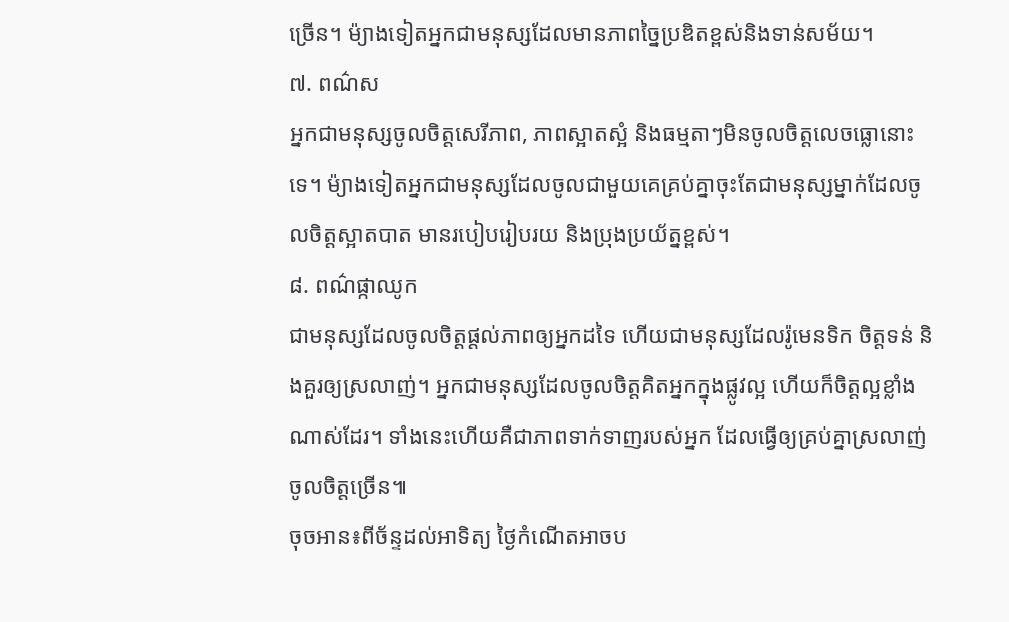ច្រើន។ ម៉្យាងទៀតអ្នកជាមនុស្សដែលមានភាពច្នៃប្រឌិតខ្ពស់និងទាន់សម័យ។
៧. ពណ៌ស
អ្នកជាមនុស្សចូលចិត្តសេរីភាព, ភាពស្អាតស្អំ និងធម្មតាៗមិនចូលចិត្តលេចធ្លោនោះទេ។ ម៉្យាងទៀតអ្នកជាមនុស្សដែលចូលជាមួយគេគ្រប់គ្នាចុះតែជាមនុស្សម្នាក់ដែលចូលចិត្តស្អាតបាត មានរបៀបរៀបរយ និងប្រុងប្រយ័ត្នខ្ពស់។
៨. ពណ៌ផ្កាឈូក
ជាមនុស្សដែលចូលចិត្តផ្ដល់ភាពឲ្យអ្នកដទៃ ហើយជាមនុស្សដែលរ៉ូមេនទិក ចិត្តទន់ និងគួរឲ្យស្រលាញ់។ អ្នកជាមនុស្សដែលចូលចិត្តគិតអ្នកក្នុងផ្លូវល្អ ហើយក៏ចិត្តល្អខ្លាំងណាស់ដែរ។ ទាំងនេះហើយគឺជាភាពទាក់ទាញរបស់អ្នក ដែលធ្វើឲ្យគ្រប់គ្នាស្រលាញ់ចូលចិត្តច្រើន៕
ចុចអាន៖ពីច័ន្ទដល់អាទិត្យ ថ្ងៃកំណើតអាចប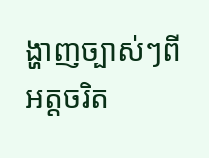ង្ហាញច្បាស់ៗពីអត្តចរិត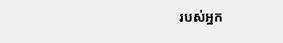របស់អ្នក